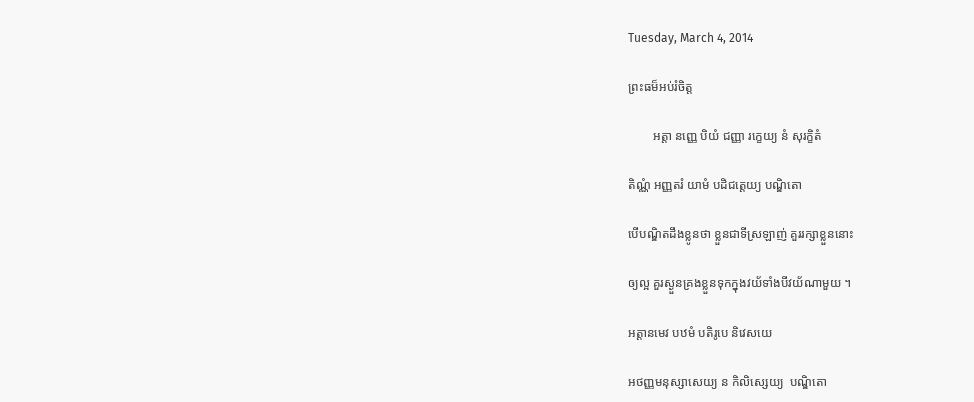Tuesday, March 4, 2014

ព្រះធម៏អប់រំចិត្ត

        អត្តា នញ្ញេ បិយំ ជញ្ញា រក្ខេយ្យ នំ សុរក្ខិតំ

តិណ្ណំ អញ្ញតរំ យាមំ បដិជត្តេយ្យ បណ្ឌិតោ

បើបណ្ឌិតដឹងខ្លូនថា ខ្លួនជាទីស្រឡាញ់ គួររក្សាខ្លួននោះ

ឲ្យល្អ គួរស្ងួនគ្រងខ្លួនទុកក្នុងវយ័ទាំងបីវយ័ណាមួយ ។

អត្តានមេវ បឋមំ បតិរូបេ និវេសយេ

អថញ្ញមនុស្សាសេយ្យ ន កិលិស្សេយ្យ  បណ្ឌិតោ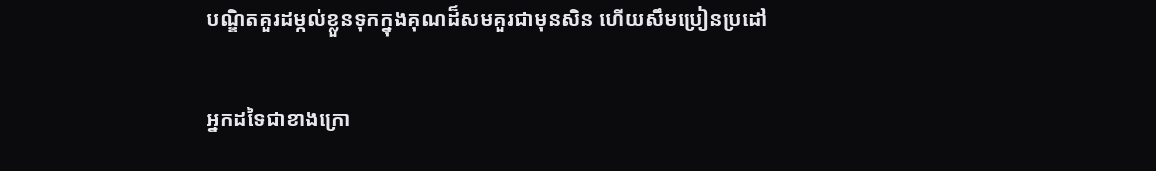បណ្ឌិតគួរដម្កល់ខ្លួនទុកក្នុងគុណដ៏សមគួរជាមុនសិន ហើយសឹមប្រៀនប្រដៅ

អ្នកដទៃជាខាងក្រោ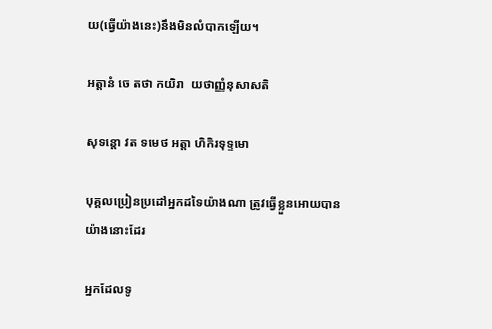យ(ធ្វើយ៉ាងនេះ)នឹងមិនលំបាកឡើយ។

អត្តានំ ចេ តថា កយិរា  យថាញ្ញំនុសាសតិ

សុទន្តោ វត ទមេថ អត្តា ហិកិរទុទ្ទមោ

បុគ្គលប្រៀនប្រដៅអ្នកដទៃយ៉ាងណា ត្រូវធ្វើខ្លួនអោយបានយ៉ាងនោះដែរ

អ្នកដែលទូ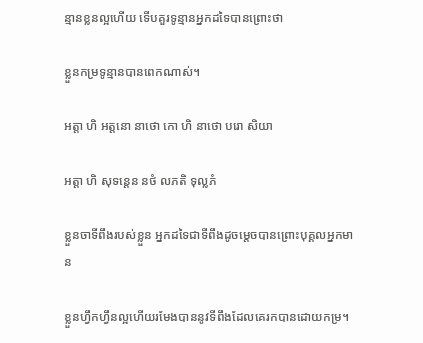ន្មានខ្លនល្អហើយ ទើបគួរទូន្មានអ្នកដទៃបានព្រោះថា

ខ្លួនកម្រទូន្មានបានពេកណាស់។

អត្តា ហិ អត្តនោ នាថោ កោ ហិ នាថោ បរោ សិយា

អត្តា ហិ សុទន្តេន នថំ លភតិ ទុល្លភំ

ខ្លួនចាទីពឹងរបស់ខ្លួន អ្នកដទៃជាទីពឹងដូចម្ដេចបានព្រោះបុគ្គលអ្នកមាន

ខ្លួនហ្វឹកហ្វឹនល្អហើយរមែងបាននូវទីពឹងដែលគេរកបានដោយកម្រ។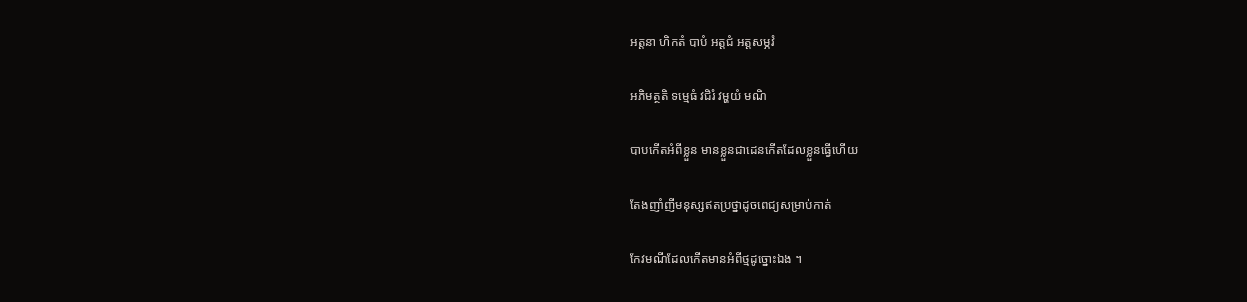អត្តនា ហិកតំ បាបំ អត្តជំ អត្តសម្ភវំ

អភិមត្ថតិ ទម្មេធំ វជិរំ វម្ហយំ មណិ

បាបកើតអំពីខ្លួន មានខ្លួនជាដេនកើតដែលខ្លួនធ្វើហើយ

តែងញាំញីមនុស្សឥតប្រថ្នាដូចពេជ្យសម្រាប់កាត់

កែវមណីដែលកើតមានអំពីថ្មដូច្នោះឯង ។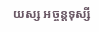យស្ស អច្ចន្តទុស្សី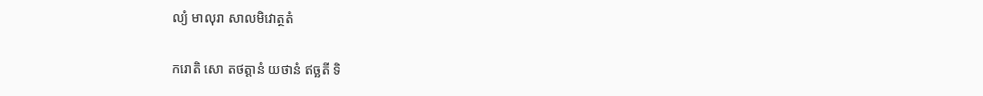ល្យំ មាលុរា សាលមិវោត្ថតំ

ករោតិ សោ តថត្តានំ យថានំ ឥច្ឆតី ទិ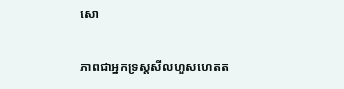សោ

ភាពជាអ្នកទ្រស្ដសីលហួសហេតត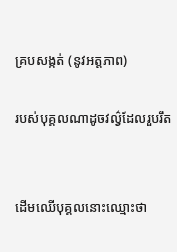គ្របសង្កត់ (នូវអត្តភាព)

របស់បុគ្គលណាដូចវល៌្វដែលរួបរឹត


ដើមឈើបុគ្គលនោះឈ្មោះថា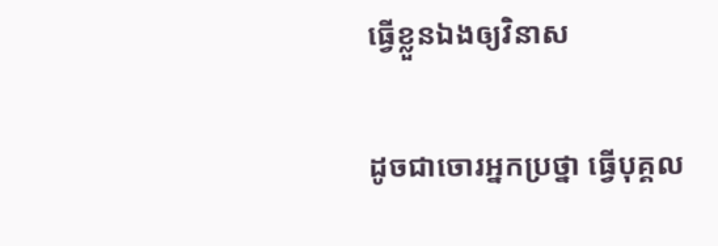ធ្វើខ្លួនឯងឲ្យវិនាស

ដូចជាចោរអ្នកប្រថ្នា ធ្វើបុគ្គល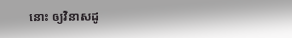នោះ ឲ្យវិនាសដូ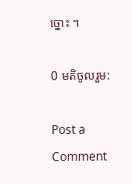ច្នោះ ។

0 មតិចូលរួម:

Post a Comment